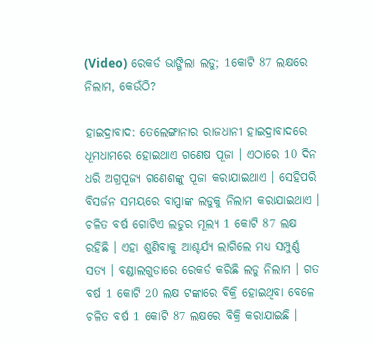(Video) ରେକର୍ଡ ଭାଙ୍ଗିଲା ଲଡୁ; 1କୋଟି 87 ଲକ୍ଷରେ ନିଲାମ, କେଉଁଠି?

ହାଇଦ୍ରାବାଦ: ତେଲେଙ୍ଗାନାର ରାଜଧାନୀ ହାଇଦ୍ରାବାଦରେ ଧୂମଧାମରେ ହୋଇଥାଏ ଗଣେଷ ପୂଜା । ଏଠାରେ 10 ଦିନ ଧରି ଅଗ୍ରପୂଜ୍ୟ ଗଣେଶଙ୍କୁ ପୂଜା କରାଯାଇଥାଏ । ସେହିପରି ବିସର୍ଜନ ସମୟରେ ବାପ୍ପାଙ୍କ ଲଡୁକୁ ନିଲାମ କରାଯାଇଥାଏ । ଚଳିତ ବର୍ଷ ଗୋଟିଏ ଲଡୁର ମୂଲ୍ୟ 1 କୋଟି 87 ଲକ୍ଷ ରହିଛି । ଏହା ଶୁଣିବାକୁ ଆଶ୍ଚର୍ଯ୍ୟ ଲାଗିଲେ ମଧ୍ୟ ସମ୍ପୁର୍ଣ୍ଣ ସତ୍ୟ । ବଣ୍ଡାଲଗୁଡାରେ ରେକର୍ଡ କରିଛି ଲଡୁ ନିଲାମ । ଗତ ବର୍ଷ 1 କୋଟି 20 ଲକ୍ଷ ଟଙ୍କାରେ ବିକ୍ରି ହୋଇଥିବା ବେଳେ ଚଳିତ ବର୍ଷ 1 କୋଟି 87 ଲକ୍ଷରେ ବିକ୍ରି କରାଯାଇଛି ।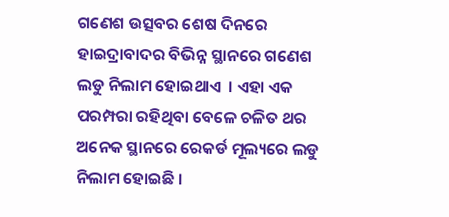ଗଣେଶ ଉତ୍ସବର ଶେଷ ଦିନରେ ହାଇଦ୍ରାବାଦର ବିଭିନ୍ନ ସ୍ଥାନରେ ଗଣେଶ ଲଡୁ ନିଲାମ ହୋଇଥାଏ  । ଏହା ଏକ ପରମ୍ପରା ରହିଥିବା ବେଳେ ଚଳିତ ଥର ଅନେକ ସ୍ଥାନରେ ରେକର୍ଡ ମୂଲ୍ୟରେ ଲଡୁ ନିଲାମ ହୋଇଛି ।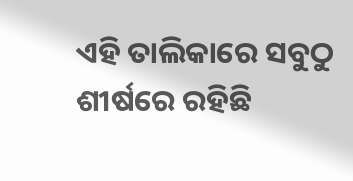ଏହି ତାଲିକାରେ ସବୁଠୁ ଶୀର୍ଷରେ ରହିଛି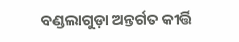ବଣ୍ଡଲାଗୁଡ଼ା ଅନ୍ତର୍ଗତ କୀର୍ତ୍ତି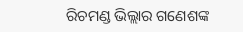ରିଚମଣ୍ଡ ଭିଲ୍ଲାର ଗଣେଶଙ୍କ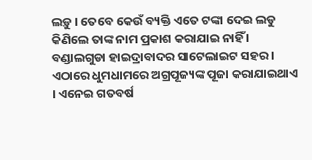ଲଡ଼ୁ । ତେବେ କେଉଁ ବ୍ୟକ୍ତି ଏତେ ଟଙ୍କା ଦେଇ ଲଡୁ କିଣିଲେ ତାଙ୍କ ନାମ ପ୍ରକାଶ କରାଯାଇ ନାହିଁ । ବଣ୍ଡାଲଗୁଡା ହାଇଦ୍ରାବାଦର ସାଟେଲାଇଟ ସହର । ଏଠାରେ ଧୁମଧାମରେ ଅଗ୍ରପୂଜ୍ୟଙ୍କ ପୂଜା କରାଯାଇଥାଏ । ଏନେଇ ଗତବର୍ଷ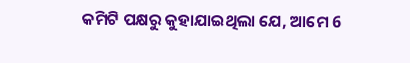କମିଟି ପକ୍ଷରୁ କୁହାଯାଇଥିଲା ଯେ, ଆମେ 6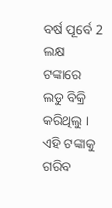ବର୍ଷ ପୂର୍ବେ 2 ଲକ୍ଷ ଟଙ୍କାରେ ଲଡୁ ବିକ୍ରି କରିଥିଲୁ । ଏହି ଟଙ୍କାକୁ ଗରିବ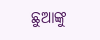ଛୁଆଙ୍କୁ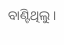ବାଣ୍ଟିଥିଲୁ ।